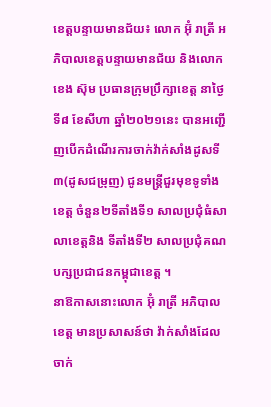ខេត្តបន្ទាយមានជ័យ៖ លោក អ៊ុំ រាត្រី អភិបាលខេត្តបន្ទាយមានជ័យ និងលោក ខេង ស៊ុម ប្រធានក្រុមប្រឹក្សាខេត្ត នាថ្ងៃទី៨ ខែសីហា ឆ្នាំ២០២១នេះ បានអញ្ជើញបើកដំណើរការចាក់វ៉ាក់សាំងដូសទី៣(ដូសជម្រុញ) ជូនមន្ត្រីជួរមុខទូទាំងខេត្ត ចំនួន២ទីតាំងទី១ សាលប្រជុំធំសាលាខេត្តនិង ទីតាំងទី២ សាលប្រជុំគណបក្សប្រជាជនកម្ពុជាខេត្ត ។
នាឱកាសនោះលោក អ៊ុំ រាត្រី អភិបាលខេត្ត មានប្រសាសន៍ថា វ៉ាក់សាំងដែលចាក់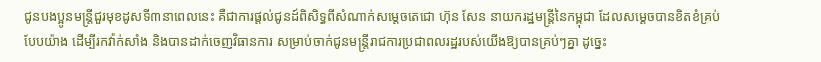ជូនបងប្អូនមន្ត្រីជួរមុខដូសទី៣នាពេលនេះ គឺជាការផ្តល់ជូនដ៍ពិសិទ្ធពីសំណាក់សម្តេចតេជោ ហ៊ុន សែន នាយករដ្ឋមន្ត្រីនៃកម្ពុជា ដែលសម្តេចបានខិតខំគ្រប់បែបយ៉ាង ដើម្បីរកវ៉ាក់សាំង និងបានដាក់ចេញវិធានការ សម្រាប់ចាក់ជូនមន្ត្រីរាជការប្រជាពលរដ្ឋរបស់យើងឱ្យបានគ្រប់ៗគ្នា ដូច្នេះ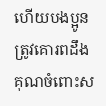ហើយបងប្អូនត្រូវគោរពដឹងគុណចំពោះស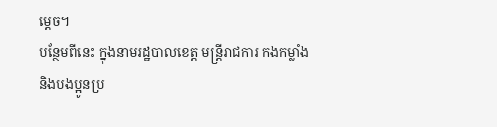ម្តេច។
បន្ថែមពីនេះ ក្នុងនាមរដ្ឋបាលខេត្ត មន្ត្រីរាជការ កងកម្លាំងនិងបងប្អូនប្រ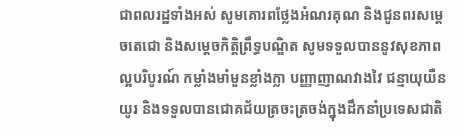ជាពលរដ្ឋទាំងអស់ សូមគោរពថ្លែងអំណរគុណ និងជូនពរសម្តេចតេជោ និងសម្តេចកិត្តិព្រឹទ្ធបណ្ឌិត សូមទទួលបាននូវសុខភាពល្អបរិបូរណ៍ កម្លាំងមាំមួនខ្លាំងក្លា បញ្ញាញាណវាងវៃ ជន្មាយុយឺនយូរ និងទទួលបានជោគជ័យត្រចះត្រចង់ក្នុងដឹកនាំប្រទេសជាតិ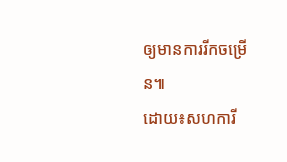ឲ្យមានការរីកចម្រើន៕
ដោយ៖សហការី